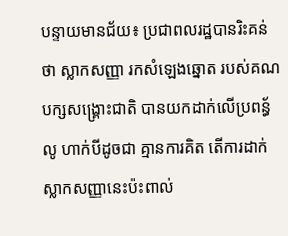បន្ទាយមានជ័យ៖ ប្រជាពលរដ្ឋបានរិះគន់ថា ស្លាកសញ្ញា រកសំឡេងឆ្នោត របស់គណបក្សសង្គ្រោះជាតិ បានយកដាក់លើប្រពន្ធ័លូ ហាក់បីដូចជា គ្មានការគិត តើការដាក់ស្លាកសញ្ញានេះប៉ះពាល់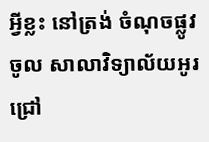អ្វីខ្លះ នៅត្រង់ ចំណុចផ្លូវចូល សាលាវិទ្យាល័យអូរជ្រៅ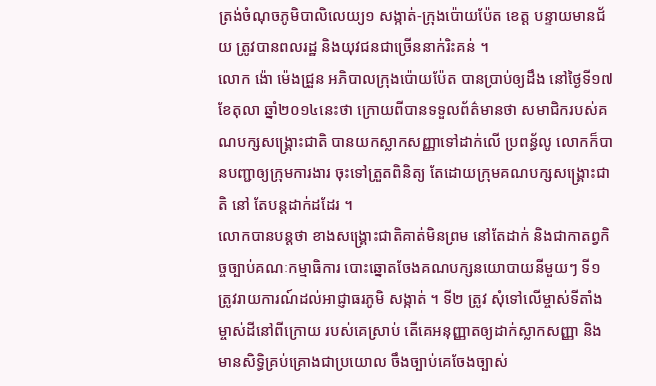ត្រង់ចំណុចភូមិបាលិលេយ្យ១ សង្កាត់-ក្រុងប៉ោយប៉ែត ខេត្ត បន្ទាយមានជ័យ ត្រូវបានពលរដ្ឋ និងយុវជនជាច្រើននាក់រិះគន់ ។
លោក ង៉ោ ម៉េងជ្រួន អភិបាលក្រុងប៉ោយប៉ែត បានប្រាប់ឲ្យដឹង នៅថ្ងៃទី១៧ ខែតុលា ឆ្នាំ២០១៤នេះថា ក្រោយពីបានទទួលព័ត៌មានថា សមាជិករបស់គណបក្សសង្គ្រោះជាតិ បានយកស្លាកសញ្ញាទៅដាក់លើ ប្រពន្ធ័លូ លោកក៏បានបញ្ជាឲ្យក្រុមការងារ ចុះទៅត្រួតពិនិត្យ តែដោយក្រុមគណបក្សសង្គ្រោះជាតិ នៅ តែបន្តដាក់ដដែរ ។
លោកបានបន្តថា ខាងសង្គ្រោះជាតិគាត់មិនព្រម នៅតែដាក់ និងជាកាតព្វកិច្ចច្បាប់គណៈកម្មាធិការ បោះឆ្នោតចែងគណបក្សនយោបាយនីមួយៗ ទី១ ត្រូវរាយការណ៍ដល់អាជ្ញាធរភូមិ សង្កាត់ ។ ទី២ ត្រូវ សុំទៅលើម្ចាស់ទីតាំង ម្ចាស់ដីនៅពីក្រោយ របស់គេស្រាប់ តើគេអនុញ្ញាតឲ្យដាក់ស្លាកសញ្ញា និង មានសិទ្ធិគ្រប់គ្រោងជាប្រយោល ចឹងច្បាប់គេចែងច្បាស់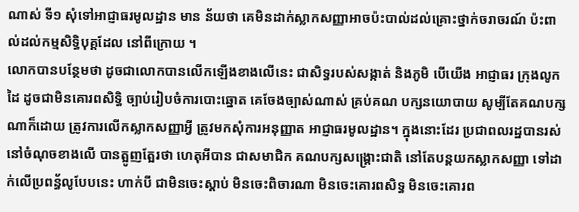ណាស់ ទី១ សុំទៅអាជ្ញាធរមូលដ្ឋាន មាន ន័យថា គេមិនដាក់ស្លាកសញ្ញាអាចប៉ះបាល់ដល់គ្រោះថ្នាក់ចរាចរណ៍ ប៉ះពាល់ដល់កម្មសិទ្ធិបុគ្គដែល នៅពីក្រោយ ។
លោកបានបន្ថែមថា ដូចជាលោកបានលើកឡើងខាងលើនេះ ជាសិទ្ធរបស់សង្កាត់ និងភូមិ បើយើង អាជ្ញាធរ ក្រុងលូកដៃ ដូចជាមិនគោរពសិទ្ធិ ច្បាប់រៀបចំការបោះឆ្នោត គេចែងច្បាស់ណាស់ គ្រប់គណ បក្សនយោបាយ សូម្បីតែគណបក្សណាក៏ដោយ ត្រូវការលើកស្លាកសញ្ញាអ្វី ត្រូវមកសុំការអនុញ្ញាត អាជ្ញាធរមូលដ្ឋាន។ ក្នុងនោះដែរ ប្រជាពលរដ្ឋបានរស់នៅចំណុចខាងលើ បានត្អូញត្អែរថា ហេតុអីបាន ជាសមាជិក គណបក្សសង្គ្រោះជាតិ នៅតែបន្តយកស្លាកសញ្ញា ទៅដាក់លើប្រពន្ធ័លូបែបនេះ ហាក់បី ជាមិនចេះស្តាប់ មិនចេះពិចារណា មិនចេះគោរពសិទ្ធ មិនចេះគោរព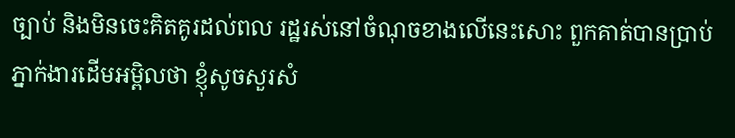ច្បាប់ និងមិនចេះគិតគូរដល់ពល រដ្ឋរស់នៅចំណុចខាងលើនេះសោះ ពួកគាត់បានប្រាប់ភ្នាក់ងារដើមអម្ពិលថា ខ្ញុំសូចសួរសំ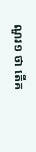ណួរ១ ថា តើគ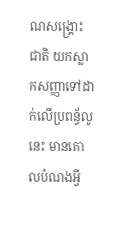ណសង្គ្រោះជាតិ យកស្លាកសញ្ញាទៅដាក់លើប្រពន្ធ័លូនេះ មានគោលបំណងអ្វី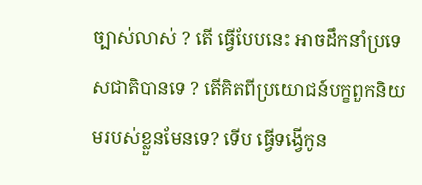ច្បាស់លាស់ ? តើ ធ្វើបែបនេះ អាចដឹកនាំប្រទេសជាតិបានទេ ? តើគិតពីប្រយោជន៍បក្ខពួកនិយមរបស់ខ្លួនមែនទេ? ទើប ធ្វើទង្វើកូន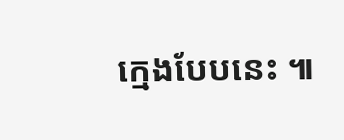ក្មេងបែបនេះ ៕